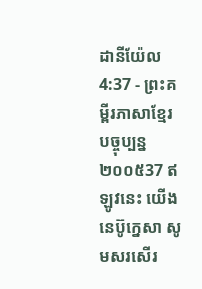ដានីយ៉ែល 4:37 - ព្រះគម្ពីរភាសាខ្មែរបច្ចុប្បន្ន ២០០៥37 ឥឡូវនេះ យើងនេប៊ូក្នេសា សូមសរសើរ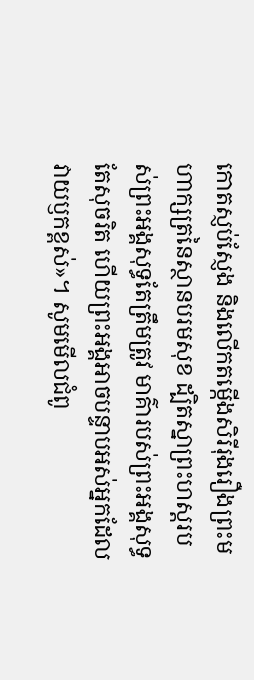កោតស្ញប់ស្ញែង និងលើកតម្កើងសិរីរុងរឿងព្រះមហាក្សត្រនៃស្ថានបរមសុខ ដ្បិតស្នាព្រះហស្ដរបស់ព្រះអង្គសុទ្ធតែត្រឹមត្រូវ មាគ៌ារបស់ព្រះអង្គសុទ្ធតែសុចរិត ហើយព្រះអង្គអាចបន្ទាបអស់អ្នកដែលវាយឫកខ្ពស់»។ សូមមើលជំពូ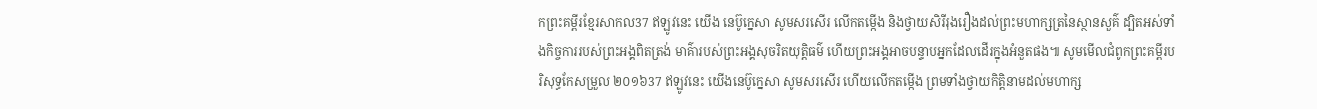កព្រះគម្ពីរខ្មែរសាកល37 ឥឡូវនេះ យើង នេប៊ូក្នេសា សូមសរសើរ លើកតម្កើង និងថ្វាយសិរីរុងរឿងដល់ព្រះមហាក្សត្រនៃស្ថានសួគ៌ ដ្បិតអស់ទាំងកិច្ចការរបស់ព្រះអង្គពិតត្រង់ មាគ៌ារបស់ព្រះអង្គសុចរិតយុត្តិធម៌ ហើយព្រះអង្គអាចបន្ទាបអ្នកដែលដើរក្នុងអំនួតផង៕ សូមមើលជំពូកព្រះគម្ពីរបរិសុទ្ធកែសម្រួល ២០១៦37 ឥឡូវនេះ យើងនេប៊ូក្នេសា សូមសរសើរ ហើយលើកតម្កើង ព្រមទាំងថ្វាយកិត្តិនាមដល់មហាក្ស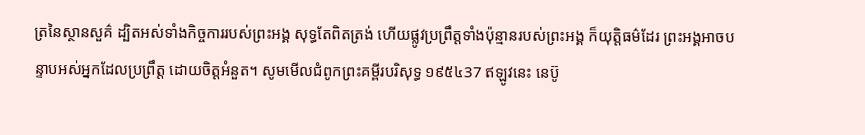ត្រនៃស្ថានសួគ៌ ដ្បិតអស់ទាំងកិច្ចការរបស់ព្រះអង្គ សុទ្ធតែពិតត្រង់ ហើយផ្លូវប្រព្រឹត្តទាំងប៉ុន្មានរបស់ព្រះអង្គ ក៏យុត្តិធម៌ដែរ ព្រះអង្គអាចបន្ទាបអស់អ្នកដែលប្រព្រឹត្ត ដោយចិត្តអំនួត។ សូមមើលជំពូកព្រះគម្ពីរបរិសុទ្ធ ១៩៥៤37 ឥឡូវនេះ នេប៊ូ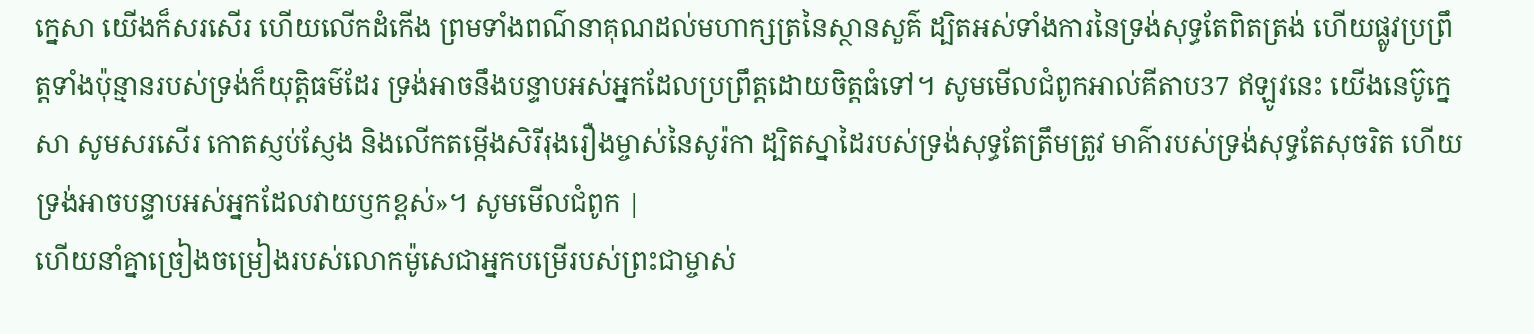ក្នេសា យើងក៏សរសើរ ហើយលើកដំកើង ព្រមទាំងពណ៌នាគុណដល់មហាក្សត្រនៃស្ថានសួគ៌ ដ្បិតអស់ទាំងការនៃទ្រង់សុទ្ធតែពិតត្រង់ ហើយផ្លូវប្រព្រឹត្តទាំងប៉ុន្មានរបស់ទ្រង់ក៏យុត្តិធម៌ដែរ ទ្រង់អាចនឹងបន្ទាបអស់អ្នកដែលប្រព្រឹត្តដោយចិត្តធំទៅ។ សូមមើលជំពូកអាល់គីតាប37 ឥឡូវនេះ យើងនេប៊ូក្នេសា សូមសរសើរ កោតស្ញប់ស្ញែង និងលើកតម្កើងសិរីរុងរឿងម្ចាស់នៃសូរ៉កា ដ្បិតស្នាដៃរបស់ទ្រង់សុទ្ធតែត្រឹមត្រូវ មាគ៌ារបស់ទ្រង់សុទ្ធតែសុចរិត ហើយទ្រង់អាចបន្ទាបអស់អ្នកដែលវាយឫកខ្ពស់»។ សូមមើលជំពូក |
ហើយនាំគ្នាច្រៀងចម្រៀងរបស់លោកម៉ូសេជាអ្នកបម្រើរបស់ព្រះជាម្ចាស់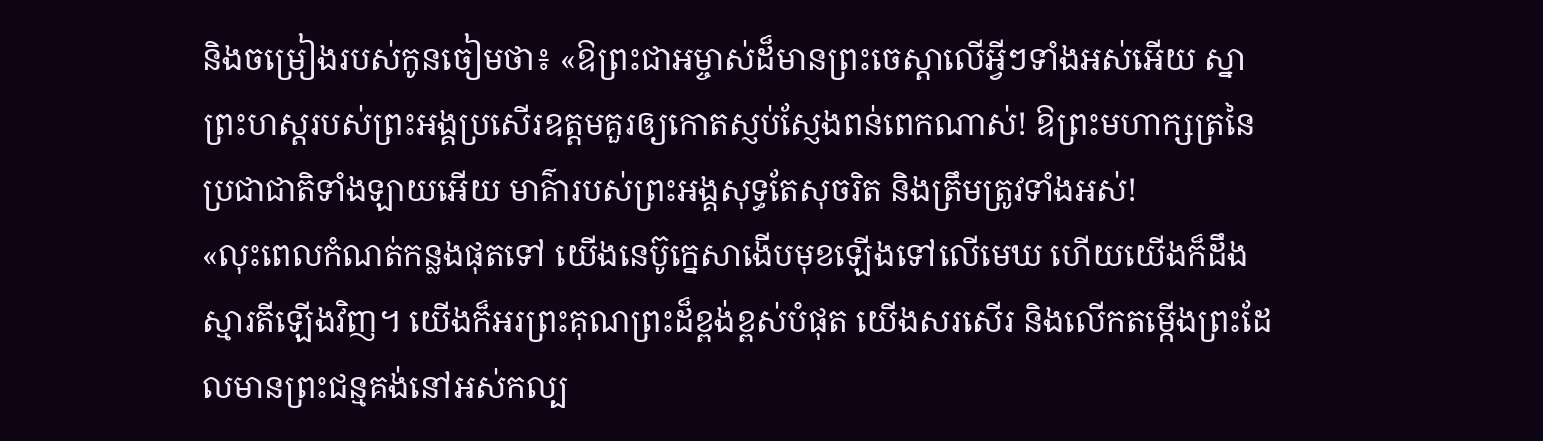និងចម្រៀងរបស់កូនចៀមថា៖ «ឱព្រះជាអម្ចាស់ដ៏មានព្រះចេស្ដាលើអ្វីៗទាំងអស់អើយ ស្នាព្រះហស្ដរបស់ព្រះអង្គប្រសើរឧត្ដមគួរឲ្យកោតស្ញប់ស្ញែងពន់ពេកណាស់! ឱព្រះមហាក្សត្រនៃប្រជាជាតិទាំងឡាយអើយ មាគ៌ារបស់ព្រះអង្គសុទ្ធតែសុចរិត និងត្រឹមត្រូវទាំងអស់!
«លុះពេលកំណត់កន្លងផុតទៅ យើងនេប៊ូក្នេសាងើបមុខឡើងទៅលើមេឃ ហើយយើងក៏ដឹងស្មារតីឡើងវិញ។ យើងក៏អរព្រះគុណព្រះដ៏ខ្ពង់ខ្ពស់បំផុត យើងសរសើរ និងលើកតម្កើងព្រះដែលមានព្រះជន្មគង់នៅអស់កល្ប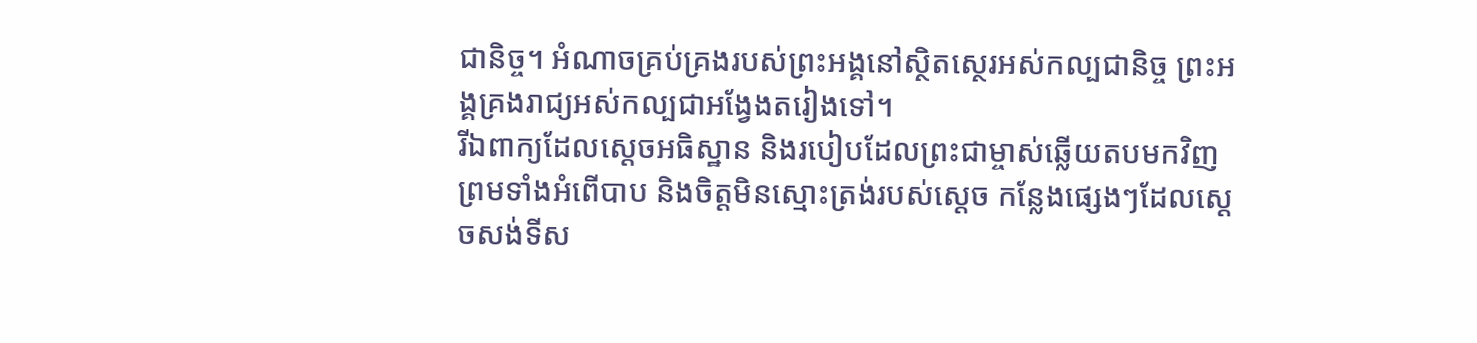ជានិច្ច។ អំណាចគ្រប់គ្រងរបស់ព្រះអង្គនៅស្ថិតស្ថេរអស់កល្បជានិច្ច ព្រះអង្គគ្រងរាជ្យអស់កល្បជាអង្វែងតរៀងទៅ។
រីឯពាក្យដែលស្ដេចអធិស្ឋាន និងរបៀបដែលព្រះជាម្ចាស់ឆ្លើយតបមកវិញ ព្រមទាំងអំពើបាប និងចិត្តមិនស្មោះត្រង់របស់ស្ដេច កន្លែងផ្សេងៗដែលស្ដេចសង់ទីស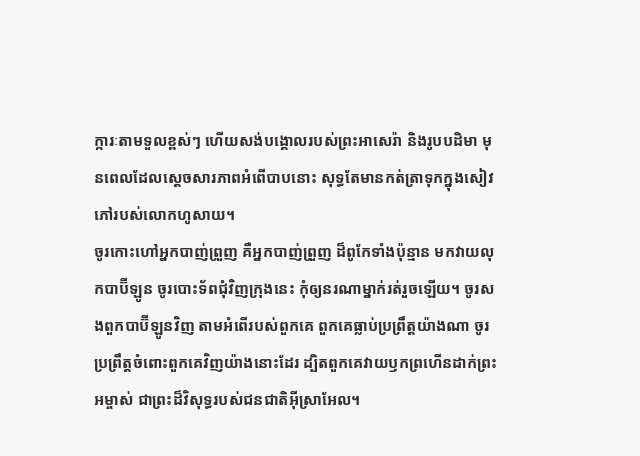ក្ការៈតាមទួលខ្ពស់ៗ ហើយសង់បង្គោលរបស់ព្រះអាសេរ៉ា និងរូបបដិមា មុនពេលដែលស្ដេចសារភាពអំពើបាបនោះ សុទ្ធតែមានកត់ត្រាទុកក្នុងសៀវភៅរបស់លោកហូសាយ។
ចូរកោះហៅអ្នកបាញ់ព្រួញ គឺអ្នកបាញ់ព្រួញ ដ៏ពូកែទាំងប៉ុន្មាន មកវាយលុកបាប៊ីឡូន ចូរបោះទ័ពជុំវិញក្រុងនេះ កុំឲ្យនរណាម្នាក់រត់រួចឡើយ។ ចូរសងពួកបាប៊ីឡូនវិញ តាមអំពើរបស់ពួកគេ ពួកគេធ្លាប់ប្រព្រឹត្តយ៉ាងណា ចូរប្រព្រឹត្តចំពោះពួកគេវិញយ៉ាងនោះដែរ ដ្បិតពួកគេវាយឫកព្រហើនដាក់ព្រះអម្ចាស់ ជាព្រះដ៏វិសុទ្ធរបស់ជនជាតិអ៊ីស្រាអែល។